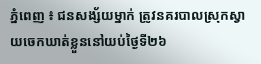ភ្នំពេញ ៖ ជនសង្ស័យម្នាក់ ត្រូវនគរបាលស្រុកស្វាយចេកឃាត់ខ្លួននៅយប់ថ្ងៃទី២៦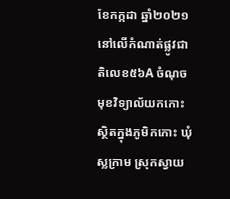ខែកក្កដា ឆ្នាំ២០២១ នៅលើកំណាត់ផ្លូវជាតិលេខ៥៦A ចំណុចមុខវិទ្យាល័យកកោះ ស្ថិតក្នុងភូមិកកោះ ឃុំស្លក្រាម ស្រុកស្វាយ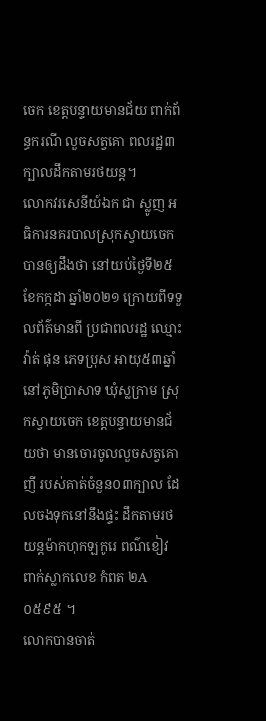ចេក ខេត្តបន្ទាយមានជ័យ ពាក់ព័ន្ធករណី លួចសត្វគោ ពលរដ្ឋ៣ក្បាលដឹកតាមរថយន្ត។
លោកវរសេនីយ៍ឯក ជា ស្លូញ អធិការនគរបាលស្រុកស្វាយចេក បានឲ្យដឹងថា នៅយប់ថ្ងៃទី២៥ ខែកក្កដា ឆ្នាំ២០២១ ក្រោយពីទទួលព័ត៌មានពី ប្រជាពលរដ្ឋ ឈ្មោះ វ៉ាត់ ផុន ភេទប្រុស អាយុ៥៣ឆ្នាំ នៅភូមិប្រាសាទ ឃុំស្លក្រាម ស្រុកស្វាយចេក ខេត្តបន្ទាយមានជ័យថា មានចោរចូលលួចសត្វគោញី របស់គាត់ចំនួន០៣ក្បាល ដែលចងទុកនៅនឹងផ្ទះ ដឹកតាមរថយន្តម៉ាកហុកឡកូរេ ពណ៌ខៀវ ពាក់ស្លាកលេខ កំពត ២A ០៥៩៥ ។
លោកបានចាត់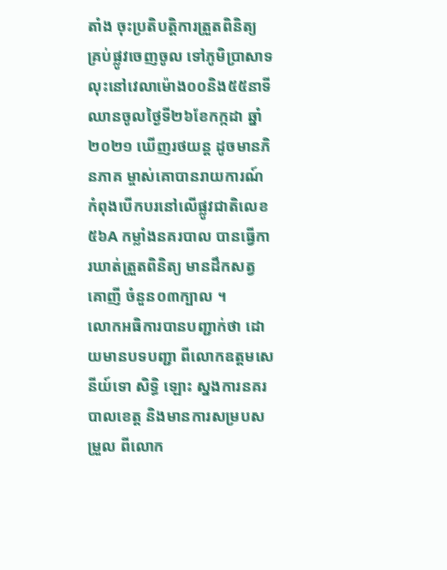តាំង ចុះប្រតិបត្តិការត្រួតពិនិត្យ គ្រប់ផ្លូវចេញចូល ទៅភូមិប្រាសាទ លុះនៅវេលាម៉ោង០០និង៥៥នាទី ឈានចូលថ្ងៃទី២៦ខែកក្កដា ឆ្នាំ២០២១ ឃើញរថយន្ត ដូចមានភិនភាគ ម្ចាស់គោបានរាយការណ៍ កំពុងបើកបរនៅលើផ្លូវជាតិលេខ៥៦A កម្លាំងនគរបាល បានធ្វើការឃាត់ត្រួតពិនិត្យ មានដឹកសត្វគោញី ចំនួន០៣ក្បាល ។
លោកអធិការបានបញ្ជាក់ថា ដោយមានបទបញ្ជា ពីលោកឧត្តមសេនីយ៍ទោ សិទ្ធិ ឡោះ ស្នងការនគរបាលខេត្ត និងមានការសម្របសម្រួល ពីលោក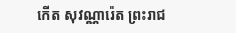កើត សុវណ្ណារ៉េត ព្រះរាជ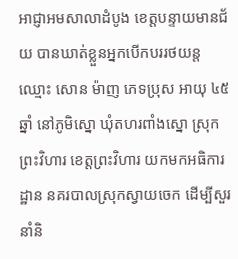អាជ្ញាអមសាលាដំបូង ខេត្តបន្ទាយមានជ័យ បានឃាត់ខ្លួនអ្នកបើកបររថយន្ត ឈ្មោះ សោន ម៉ាញ ភេទប្រុស អាយុ ៤៥ឆ្នាំ នៅភូមិស្នោ ឃុំតហរពាំងស្នោ ស្រុកព្រះវិហារ ខេត្តព្រះវិហារ យកមកអធិការដ្ឋាន នគរបាលស្រុកស្វាយចេក ដើម្បីសួរនាំនិ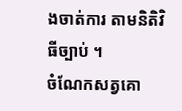ងចាត់ការ តាមនិតិវិធីច្បាប់ ។
ចំណែកសត្វគោ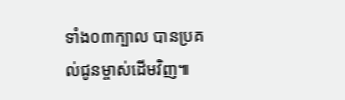ទាំង០៣ក្បាល បានប្រគល់ជូនម្ចាស់ដើមវិញ៕